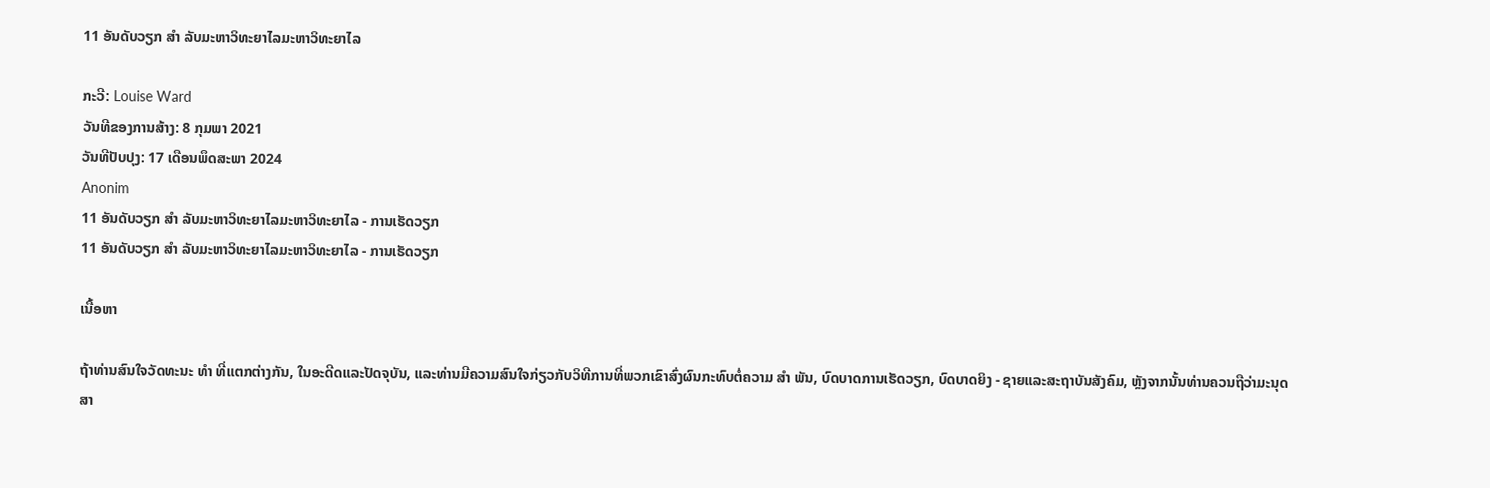11 ອັນດັບວຽກ ສຳ ລັບມະຫາວິທະຍາໄລມະຫາວິທະຍາໄລ

ກະວີ: Louise Ward
ວັນທີຂອງການສ້າງ: 8 ກຸມພາ 2021
ວັນທີປັບປຸງ: 17 ເດືອນພຶດສະພາ 2024
Anonim
11 ອັນດັບວຽກ ສຳ ລັບມະຫາວິທະຍາໄລມະຫາວິທະຍາໄລ - ການເຮັດວຽກ
11 ອັນດັບວຽກ ສຳ ລັບມະຫາວິທະຍາໄລມະຫາວິທະຍາໄລ - ການເຮັດວຽກ

ເນື້ອຫາ

ຖ້າທ່ານສົນໃຈວັດທະນະ ທຳ ທີ່ແຕກຕ່າງກັນ, ໃນອະດີດແລະປັດຈຸບັນ, ແລະທ່ານມີຄວາມສົນໃຈກ່ຽວກັບວິທີການທີ່ພວກເຂົາສົ່ງຜົນກະທົບຕໍ່ຄວາມ ສຳ ພັນ, ບົດບາດການເຮັດວຽກ, ບົດບາດຍິງ - ຊາຍແລະສະຖາບັນສັງຄົມ, ຫຼັງຈາກນັ້ນທ່ານຄວນຖືວ່າມະນຸດສາ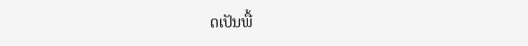ດເປັນພື້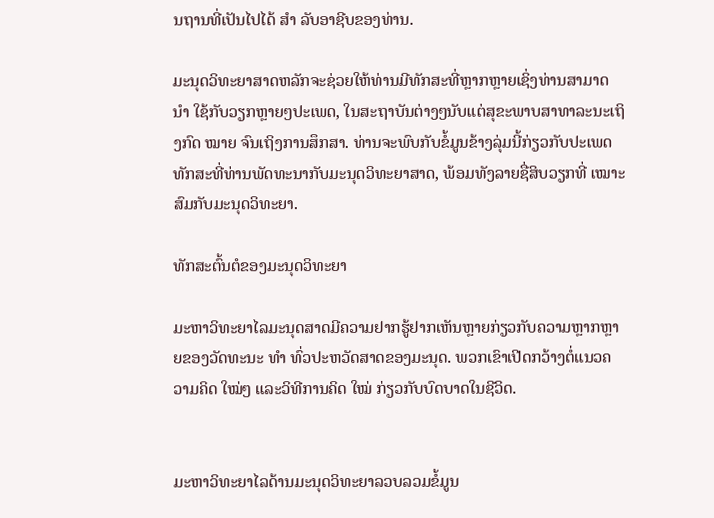ນຖານທີ່ເປັນໄປໄດ້ ສຳ ລັບອາຊີບຂອງທ່ານ.

ມະນຸດວິທະຍາສາດຫລັກຈະຊ່ວຍໃຫ້ທ່ານມີທັກສະທີ່ຫຼາກຫຼາຍເຊິ່ງທ່ານສາມາດ ນຳ ໃຊ້ກັບວຽກຫຼາຍໆປະເພດ, ໃນສະຖາບັນຕ່າງໆນັບແຕ່ສຸຂະພາບສາທາລະນະເຖິງກົດ ໝາຍ ຈົນເຖິງການສຶກສາ. ທ່ານຈະພົບກັບຂໍ້ມູນຂ້າງລຸ່ມນີ້ກ່ຽວກັບປະເພດທັກສະທີ່ທ່ານພັດທະນາກັບມະນຸດວິທະຍາສາດ, ພ້ອມທັງລາຍຊື່ສິບວຽກທີ່ ເໝາະ ສົມກັບມະນຸດວິທະຍາ.

ທັກສະຕົ້ນຕໍຂອງມະນຸດວິທະຍາ

ມະຫາວິທະຍາໄລມະນຸດສາດມີຄວາມຢາກຮູ້ຢາກເຫັນຫຼາຍກ່ຽວກັບຄວາມຫຼາກຫຼາຍຂອງວັດທະນະ ທຳ ທົ່ວປະຫວັດສາດຂອງມະນຸດ. ພວກເຂົາເປີດກວ້າງຕໍ່ແນວຄວາມຄິດ ໃໝ່ໆ ແລະວິທີການຄິດ ໃໝ່ ກ່ຽວກັບບົດບາດໃນຊີວິດ.


ມະຫາວິທະຍາໄລດ້ານມະນຸດວິທະຍາລວບລວມຂໍ້ມູນ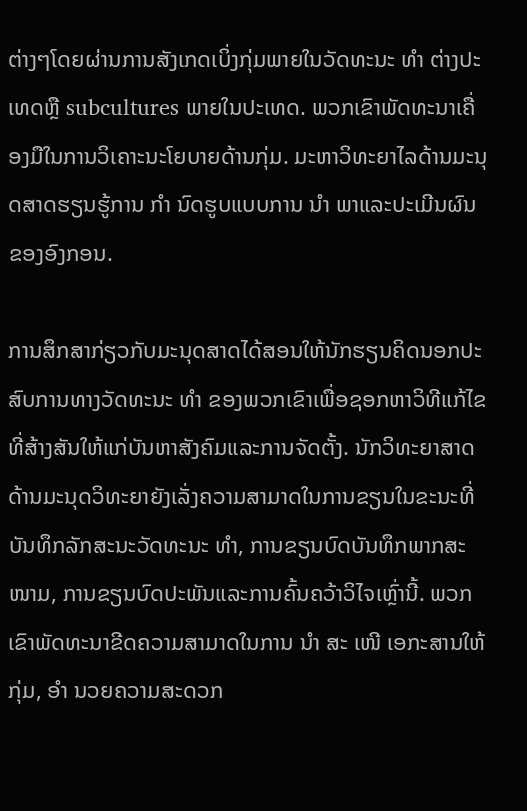ຕ່າງໆໂດຍຜ່ານການສັງເກດເບິ່ງກຸ່ມພາຍໃນວັດທະນະ ທຳ ຕ່າງປະເທດຫຼື subcultures ພາຍໃນປະເທດ. ພວກເຂົາພັດທະນາເຄື່ອງມືໃນການວິເຄາະນະໂຍບາຍດ້ານກຸ່ມ. ມະຫາວິທະຍາໄລດ້ານມະນຸດສາດຮຽນຮູ້ການ ກຳ ນົດຮູບແບບການ ນຳ ພາແລະປະເມີນຜົນຂອງອົງກອນ.

ການສຶກສາກ່ຽວກັບມະນຸດສາດໄດ້ສອນໃຫ້ນັກຮຽນຄິດນອກປະສົບການທາງວັດທະນະ ທຳ ຂອງພວກເຂົາເພື່ອຊອກຫາວິທີແກ້ໄຂທີ່ສ້າງສັນໃຫ້ແກ່ບັນຫາສັງຄົມແລະການຈັດຕັ້ງ. ນັກວິທະຍາສາດດ້ານມະນຸດວິທະຍາຍັງເລັ່ງຄວາມສາມາດໃນການຂຽນໃນຂະນະທີ່ບັນທຶກລັກສະນະວັດທະນະ ທຳ, ການຂຽນບົດບັນທຶກພາກສະ ໜາມ, ການຂຽນບົດປະພັນແລະການຄົ້ນຄວ້າວິໄຈເຫຼົ່ານີ້. ພວກເຂົາພັດທະນາຂີດຄວາມສາມາດໃນການ ນຳ ສະ ເໜີ ເອກະສານໃຫ້ກຸ່ມ, ອຳ ນວຍຄວາມສະດວກ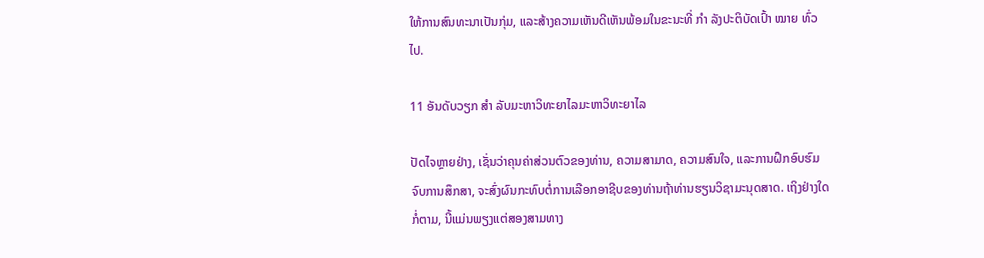ໃຫ້ການສົນທະນາເປັນກຸ່ມ, ແລະສ້າງຄວາມເຫັນດີເຫັນພ້ອມໃນຂະນະທີ່ ກຳ ລັງປະຕິບັດເປົ້າ ໝາຍ ທົ່ວໄປ.

11 ອັນດັບວຽກ ສຳ ລັບມະຫາວິທະຍາໄລມະຫາວິທະຍາໄລ

ປັດໄຈຫຼາຍຢ່າງ, ເຊັ່ນວ່າຄຸນຄ່າສ່ວນຕົວຂອງທ່ານ, ຄວາມສາມາດ, ຄວາມສົນໃຈ, ແລະການຝຶກອົບຮົມຈົບການສຶກສາ, ຈະສົ່ງຜົນກະທົບຕໍ່ການເລືອກອາຊີບຂອງທ່ານຖ້າທ່ານຮຽນວິຊາມະນຸດສາດ. ເຖິງຢ່າງໃດກໍ່ຕາມ, ນີ້ແມ່ນພຽງແຕ່ສອງສາມທາງ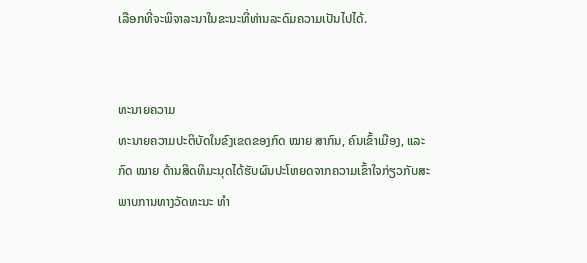ເລືອກທີ່ຈະພິຈາລະນາໃນຂະນະທີ່ທ່ານລະດົມຄວາມເປັນໄປໄດ້.


ທະນາຍຄວາມ
ທະນາຍຄວາມປະຕິບັດໃນຂົງເຂດຂອງກົດ ໝາຍ ສາກົນ, ຄົນເຂົ້າເມືອງ, ແລະກົດ ໝາຍ ດ້ານສິດທິມະນຸດໄດ້ຮັບຜົນປະໂຫຍດຈາກຄວາມເຂົ້າໃຈກ່ຽວກັບສະພາບການທາງວັດທະນະ ທຳ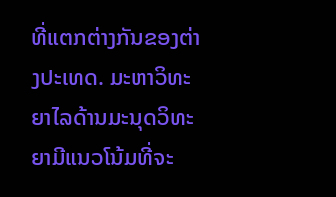ທີ່ແຕກຕ່າງກັນຂອງຕ່າງປະເທດ. ມະຫາວິທະຍາໄລດ້ານມະນຸດວິທະຍາມີແນວໂນ້ມທີ່ຈະ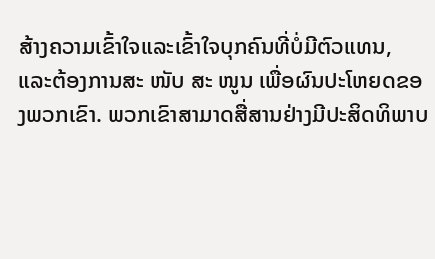ສ້າງຄວາມເຂົ້າໃຈແລະເຂົ້າໃຈບຸກຄົນທີ່ບໍ່ມີຕົວແທນ, ແລະຕ້ອງການສະ ໜັບ ສະ ໜູນ ເພື່ອຜົນປະໂຫຍດຂອງພວກເຂົາ. ພວກເຂົາສາມາດສື່ສານຢ່າງມີປະສິດທິພາບ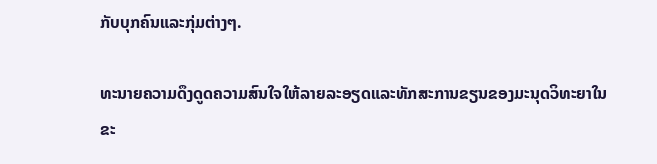ກັບບຸກຄົນແລະກຸ່ມຕ່າງໆ.

ທະນາຍຄວາມດຶງດູດຄວາມສົນໃຈໃຫ້ລາຍລະອຽດແລະທັກສະການຂຽນຂອງມະນຸດວິທະຍາໃນຂະ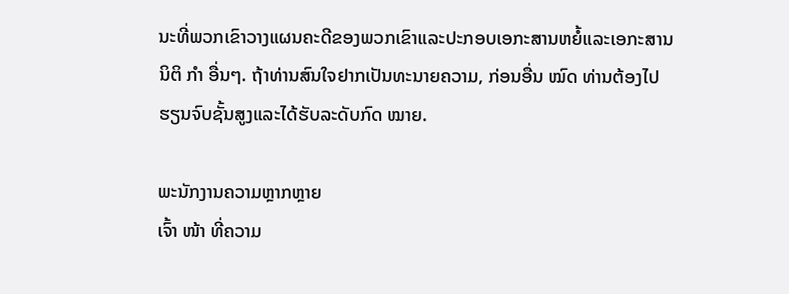ນະທີ່ພວກເຂົາວາງແຜນຄະດີຂອງພວກເຂົາແລະປະກອບເອກະສານຫຍໍ້ແລະເອກະສານນິຕິ ກຳ ອື່ນໆ. ຖ້າທ່ານສົນໃຈຢາກເປັນທະນາຍຄວາມ, ກ່ອນອື່ນ ໝົດ ທ່ານຕ້ອງໄປຮຽນຈົບຊັ້ນສູງແລະໄດ້ຮັບລະດັບກົດ ໝາຍ.

ພະນັກງານຄວາມຫຼາກຫຼາຍ
ເຈົ້າ ໜ້າ ທີ່ຄວາມ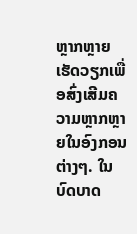ຫຼາກຫຼາຍເຮັດວຽກເພື່ອສົ່ງເສີມຄວາມຫຼາກຫຼາຍໃນອົງກອນຕ່າງໆ. ໃນບົດບາດ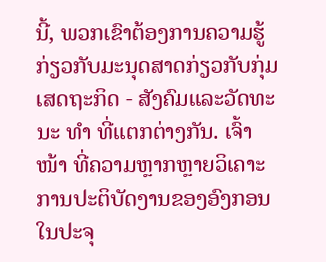ນີ້, ພວກເຂົາຕ້ອງການຄວາມຮູ້ກ່ຽວກັບມະນຸດສາດກ່ຽວກັບກຸ່ມເສດຖະກິດ - ສັງຄົມແລະວັດທະນະ ທຳ ທີ່ແຕກຕ່າງກັນ. ເຈົ້າ ໜ້າ ທີ່ຄວາມຫຼາກຫຼາຍວິເຄາະການປະຕິບັດງານຂອງອົງກອນໃນປະຈຸ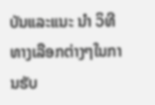ບັນແລະແນະ ນຳ ວິທີທາງເລືອກຕ່າງໆໃນການຮັບ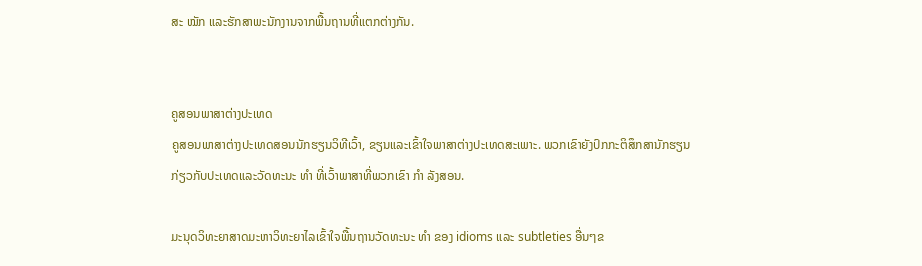ສະ ໝັກ ແລະຮັກສາພະນັກງານຈາກພື້ນຖານທີ່ແຕກຕ່າງກັນ.


ຄູສອນພາສາຕ່າງປະເທດ
ຄູສອນພາສາຕ່າງປະເທດສອນນັກຮຽນວິທີເວົ້າ, ຂຽນແລະເຂົ້າໃຈພາສາຕ່າງປະເທດສະເພາະ. ພວກເຂົາຍັງປົກກະຕິສຶກສານັກຮຽນກ່ຽວກັບປະເທດແລະວັດທະນະ ທຳ ທີ່ເວົ້າພາສາທີ່ພວກເຂົາ ກຳ ລັງສອນ.

ມະນຸດວິທະຍາສາດມະຫາວິທະຍາໄລເຂົ້າໃຈພື້ນຖານວັດທະນະ ທຳ ຂອງ idioms ແລະ subtleties ອື່ນໆຂ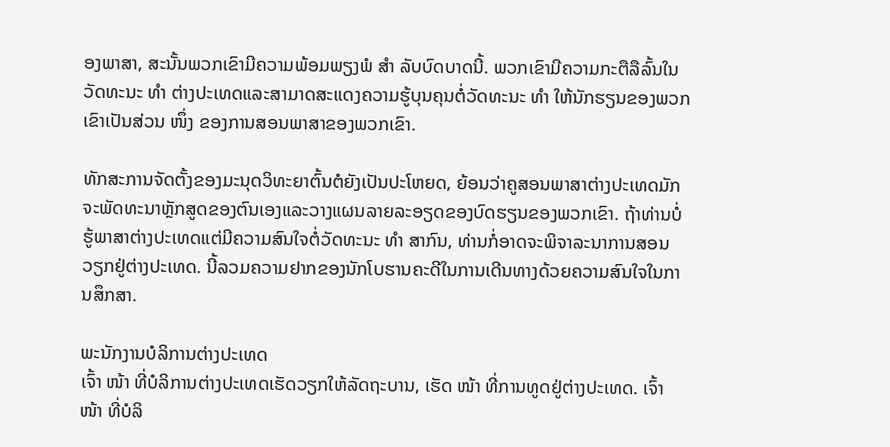ອງພາສາ, ສະນັ້ນພວກເຂົາມີຄວາມພ້ອມພຽງພໍ ສຳ ລັບບົດບາດນີ້. ພວກເຂົາມີຄວາມກະຕືລືລົ້ນໃນວັດທະນະ ທຳ ຕ່າງປະເທດແລະສາມາດສະແດງຄວາມຮູ້ບຸນຄຸນຕໍ່ວັດທະນະ ທຳ ໃຫ້ນັກຮຽນຂອງພວກເຂົາເປັນສ່ວນ ໜຶ່ງ ຂອງການສອນພາສາຂອງພວກເຂົາ.

ທັກສະການຈັດຕັ້ງຂອງມະນຸດວິທະຍາຕົ້ນຕໍຍັງເປັນປະໂຫຍດ, ຍ້ອນວ່າຄູສອນພາສາຕ່າງປະເທດມັກຈະພັດທະນາຫຼັກສູດຂອງຕົນເອງແລະວາງແຜນລາຍລະອຽດຂອງບົດຮຽນຂອງພວກເຂົາ. ຖ້າທ່ານບໍ່ຮູ້ພາສາຕ່າງປະເທດແຕ່ມີຄວາມສົນໃຈຕໍ່ວັດທະນະ ທຳ ສາກົນ, ທ່ານກໍ່ອາດຈະພິຈາລະນາການສອນວຽກຢູ່ຕ່າງປະເທດ. ນີ້ລວມຄວາມຢາກຂອງນັກໂບຮານຄະດີໃນການເດີນທາງດ້ວຍຄວາມສົນໃຈໃນການສຶກສາ.

ພະນັກງານບໍລິການຕ່າງປະເທດ
ເຈົ້າ ໜ້າ ທີ່ບໍລິການຕ່າງປະເທດເຮັດວຽກໃຫ້ລັດຖະບານ, ເຮັດ ໜ້າ ທີ່ການທູດຢູ່ຕ່າງປະເທດ. ເຈົ້າ ໜ້າ ທີ່ບໍລິ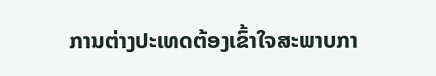ການຕ່າງປະເທດຕ້ອງເຂົ້າໃຈສະພາບກາ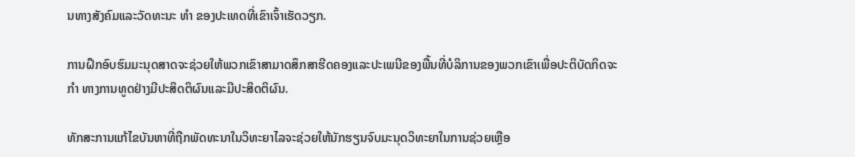ນທາງສັງຄົມແລະວັດທະນະ ທຳ ຂອງປະເທດທີ່ເຂົາເຈົ້າເຮັດວຽກ.

ການຝຶກອົບຮົມມະນຸດສາດຈະຊ່ວຍໃຫ້ພວກເຂົາສາມາດສຶກສາຮີດຄອງແລະປະເພນີຂອງພື້ນທີ່ບໍລິການຂອງພວກເຂົາເພື່ອປະຕິບັດກິດຈະ ກຳ ທາງການທູດຢ່າງມີປະສິດຕິຜົນແລະມີປະສິດຕິຜົນ.

ທັກສະການແກ້ໄຂບັນຫາທີ່ຖືກພັດທະນາໃນວິທະຍາໄລຈະຊ່ວຍໃຫ້ນັກຮຽນຈົບມະນຸດວິທະຍາໃນການຊ່ວຍເຫຼືອ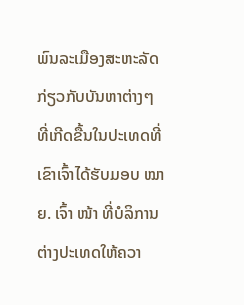ພົນລະເມືອງສະຫະລັດກ່ຽວກັບບັນຫາຕ່າງໆທີ່ເກີດຂື້ນໃນປະເທດທີ່ເຂົາເຈົ້າໄດ້ຮັບມອບ ໝາຍ. ເຈົ້າ ໜ້າ ທີ່ບໍລິການຕ່າງປະເທດໃຫ້ຄວາ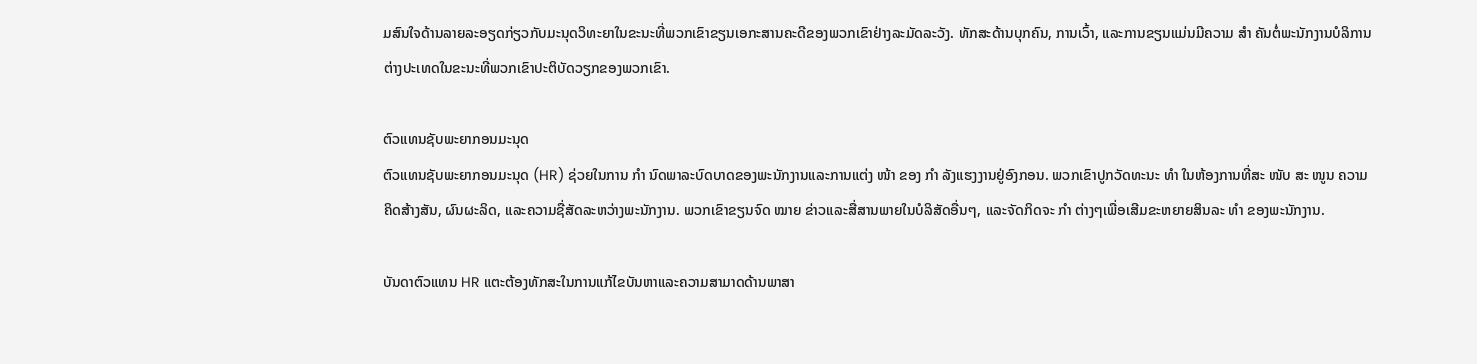ມສົນໃຈດ້ານລາຍລະອຽດກ່ຽວກັບມະນຸດວິທະຍາໃນຂະນະທີ່ພວກເຂົາຂຽນເອກະສານຄະດີຂອງພວກເຂົາຢ່າງລະມັດລະວັງ. ທັກສະດ້ານບຸກຄົນ, ການເວົ້າ, ແລະການຂຽນແມ່ນມີຄວາມ ສຳ ຄັນຕໍ່ພະນັກງານບໍລິການຕ່າງປະເທດໃນຂະນະທີ່ພວກເຂົາປະຕິບັດວຽກຂອງພວກເຂົາ.

ຕົວແທນຊັບພະຍາກອນມະນຸດ
ຕົວແທນຊັບພະຍາກອນມະນຸດ (HR) ຊ່ວຍໃນການ ກຳ ນົດພາລະບົດບາດຂອງພະນັກງານແລະການແຕ່ງ ໜ້າ ຂອງ ກຳ ລັງແຮງງານຢູ່ອົງກອນ. ພວກເຂົາປູກວັດທະນະ ທຳ ໃນຫ້ອງການທີ່ສະ ໜັບ ສະ ໜູນ ຄວາມຄິດສ້າງສັນ, ຜົນຜະລິດ, ແລະຄວາມຊື່ສັດລະຫວ່າງພະນັກງານ. ພວກເຂົາຂຽນຈົດ ໝາຍ ຂ່າວແລະສື່ສານພາຍໃນບໍລິສັດອື່ນໆ, ແລະຈັດກິດຈະ ກຳ ຕ່າງໆເພື່ອເສີມຂະຫຍາຍສິນລະ ທຳ ຂອງພະນັກງານ.

ບັນດາຕົວແທນ HR ແຕະຕ້ອງທັກສະໃນການແກ້ໄຂບັນຫາແລະຄວາມສາມາດດ້ານພາສາ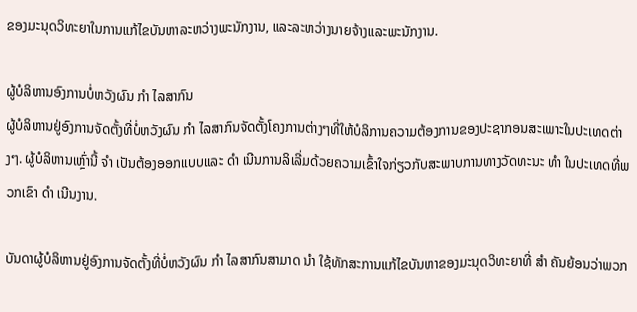ຂອງມະນຸດວິທະຍາໃນການແກ້ໄຂບັນຫາລະຫວ່າງພະນັກງານ, ແລະລະຫວ່າງນາຍຈ້າງແລະພະນັກງານ.

ຜູ້ບໍລິຫານອົງການບໍ່ຫວັງຜົນ ກຳ ໄລສາກົນ
ຜູ້ບໍລິຫານຢູ່ອົງການຈັດຕັ້ງທີ່ບໍ່ຫວັງຜົນ ກຳ ໄລສາກົນຈັດຕັ້ງໂຄງການຕ່າງໆທີ່ໃຫ້ບໍລິການຄວາມຕ້ອງການຂອງປະຊາກອນສະເພາະໃນປະເທດຕ່າງໆ. ຜູ້ບໍລິຫານເຫຼົ່ານີ້ ຈຳ ເປັນຕ້ອງອອກແບບແລະ ດຳ ເນີນການລິເລີ່ມດ້ວຍຄວາມເຂົ້າໃຈກ່ຽວກັບສະພາບການທາງວັດທະນະ ທຳ ໃນປະເທດທີ່ພວກເຂົາ ດຳ ເນີນງານ.

ບັນດາຜູ້ບໍລິຫານຢູ່ອົງການຈັດຕັ້ງທີ່ບໍ່ຫວັງຜົນ ກຳ ໄລສາກົນສາມາດ ນຳ ໃຊ້ທັກສະການແກ້ໄຂບັນຫາຂອງມະນຸດວິທະຍາທີ່ ສຳ ຄັນຍ້ອນວ່າພວກ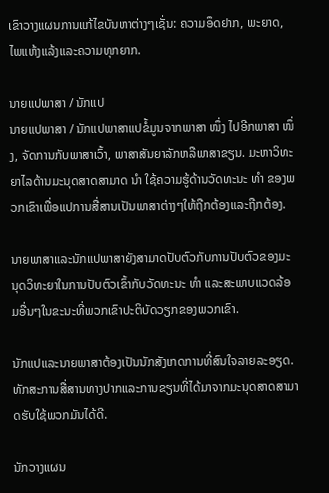ເຂົາວາງແຜນການແກ້ໄຂບັນຫາຕ່າງໆເຊັ່ນ: ຄວາມອຶດຢາກ, ພະຍາດ, ໄພແຫ້ງແລ້ງແລະຄວາມທຸກຍາກ.

ນາຍແປພາສາ / ນັກແປ
ນາຍແປພາສາ / ນັກແປພາສາແປຂໍ້ມູນຈາກພາສາ ໜຶ່ງ ໄປອີກພາສາ ໜຶ່ງ, ຈັດການກັບພາສາເວົ້າ, ພາສາສັນຍາລັກຫລືພາສາຂຽນ. ມະຫາວິທະຍາໄລດ້ານມະນຸດສາດສາມາດ ນຳ ໃຊ້ຄວາມຮູ້ດ້ານວັດທະນະ ທຳ ຂອງພວກເຂົາເພື່ອແປການສື່ສານເປັນພາສາຕ່າງໆໃຫ້ຖືກຕ້ອງແລະຖືກຕ້ອງ.

ນາຍພາສາແລະນັກແປພາສາຍັງສາມາດປັບຕົວກັບການປັບຕົວຂອງມະນຸດວິທະຍາໃນການປັບຕົວເຂົ້າກັບວັດທະນະ ທຳ ແລະສະພາບແວດລ້ອມອື່ນໆໃນຂະນະທີ່ພວກເຂົາປະຕິບັດວຽກຂອງພວກເຂົາ.

ນັກແປແລະນາຍພາສາຕ້ອງເປັນນັກສັງເກດການທີ່ສົນໃຈລາຍລະອຽດ. ທັກສະການສື່ສານທາງປາກແລະການຂຽນທີ່ໄດ້ມາຈາກມະນຸດສາດສາມາດຮັບໃຊ້ພວກມັນໄດ້ດີ.

ນັກວາງແຜນ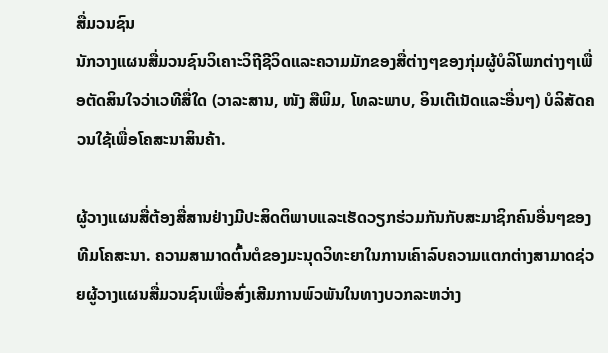ສື່ມວນຊົນ
ນັກວາງແຜນສື່ມວນຊົນວິເຄາະວິຖີຊີວິດແລະຄວາມມັກຂອງສື່ຕ່າງໆຂອງກຸ່ມຜູ້ບໍລິໂພກຕ່າງໆເພື່ອຕັດສິນໃຈວ່າເວທີສື່ໃດ (ວາລະສານ, ໜັງ ສືພິມ, ໂທລະພາບ, ອິນເຕີເນັດແລະອື່ນໆ) ບໍລິສັດຄວນໃຊ້ເພື່ອໂຄສະນາສິນຄ້າ.

ຜູ້ວາງແຜນສື່ຕ້ອງສື່ສານຢ່າງມີປະສິດຕິພາບແລະເຮັດວຽກຮ່ວມກັນກັບສະມາຊິກຄົນອື່ນໆຂອງທີມໂຄສະນາ. ຄວາມສາມາດຕົ້ນຕໍຂອງມະນຸດວິທະຍາໃນການເຄົາລົບຄວາມແຕກຕ່າງສາມາດຊ່ວຍຜູ້ວາງແຜນສື່ມວນຊົນເພື່ອສົ່ງເສີມການພົວພັນໃນທາງບວກລະຫວ່າງ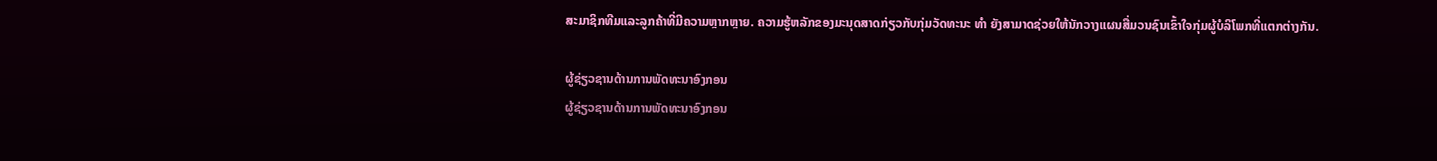ສະມາຊິກທີມແລະລູກຄ້າທີ່ມີຄວາມຫຼາກຫຼາຍ. ຄວາມຮູ້ຫລັກຂອງມະນຸດສາດກ່ຽວກັບກຸ່ມວັດທະນະ ທຳ ຍັງສາມາດຊ່ວຍໃຫ້ນັກວາງແຜນສື່ມວນຊົນເຂົ້າໃຈກຸ່ມຜູ້ບໍລິໂພກທີ່ແຕກຕ່າງກັນ.

ຜູ້ຊ່ຽວຊານດ້ານການພັດທະນາອົງກອນ
ຜູ້ຊ່ຽວຊານດ້ານການພັດທະນາອົງກອນ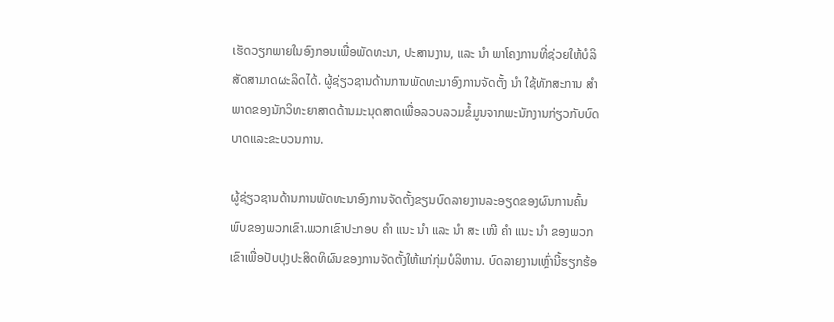ເຮັດວຽກພາຍໃນອົງກອນເພື່ອພັດທະນາ, ປະສານງານ, ແລະ ນຳ ພາໂຄງການທີ່ຊ່ວຍໃຫ້ບໍລິສັດສາມາດຜະລິດໄດ້. ຜູ້ຊ່ຽວຊານດ້ານການພັດທະນາອົງການຈັດຕັ້ງ ນຳ ໃຊ້ທັກສະການ ສຳ ພາດຂອງນັກວິທະຍາສາດດ້ານມະນຸດສາດເພື່ອລວບລວມຂໍ້ມູນຈາກພະນັກງານກ່ຽວກັບບົດບາດແລະຂະບວນການ.

ຜູ້ຊ່ຽວຊານດ້ານການພັດທະນາອົງການຈັດຕັ້ງຂຽນບົດລາຍງານລະອຽດຂອງຜົນການຄົ້ນພົບຂອງພວກເຂົາ.ພວກເຂົາປະກອບ ຄຳ ແນະ ນຳ ແລະ ນຳ ສະ ເໜີ ຄຳ ແນະ ນຳ ຂອງພວກເຂົາເພື່ອປັບປຸງປະສິດທິຜົນຂອງການຈັດຕັ້ງໃຫ້ແກ່ກຸ່ມບໍລິຫານ. ບົດລາຍງານເຫຼົ່ານີ້ຮຽກຮ້ອ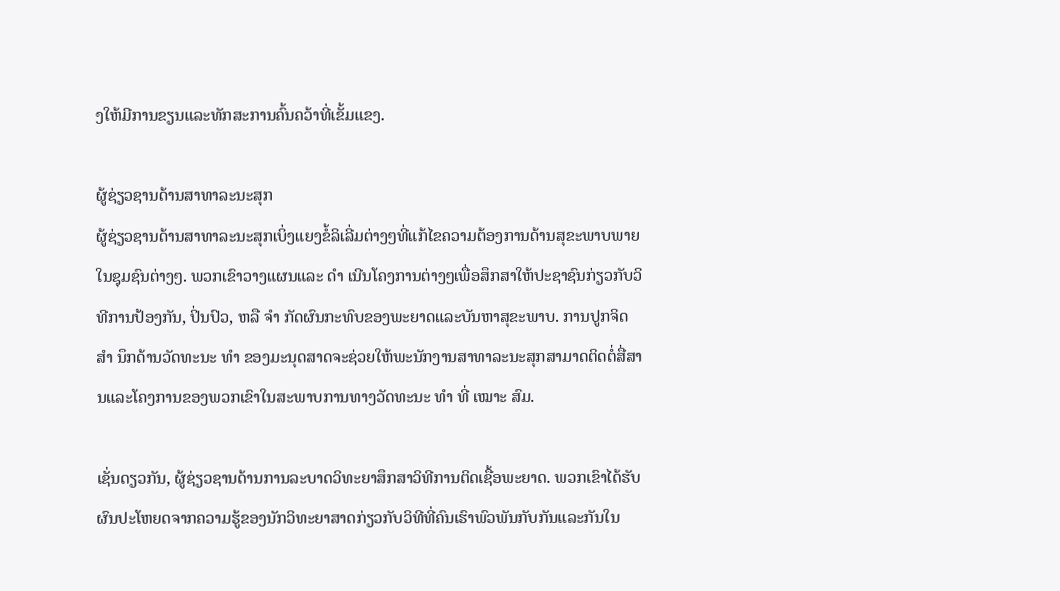ງໃຫ້ມີການຂຽນແລະທັກສະການຄົ້ນຄວ້າທີ່ເຂັ້ມແຂງ.

ຜູ້ຊ່ຽວຊານດ້ານສາທາລະນະສຸກ
ຜູ້ຊ່ຽວຊານດ້ານສາທາລະນະສຸກເບິ່ງແຍງຂໍ້ລິເລີ່ມຕ່າງໆທີ່ແກ້ໄຂຄວາມຕ້ອງການດ້ານສຸຂະພາບພາຍໃນຊຸມຊົນຕ່າງໆ. ພວກເຂົາວາງແຜນແລະ ດຳ ເນີນໂຄງການຕ່າງໆເພື່ອສຶກສາໃຫ້ປະຊາຊົນກ່ຽວກັບວິທີການປ້ອງກັນ, ປິ່ນປົວ, ຫລື ຈຳ ກັດຜົນກະທົບຂອງພະຍາດແລະບັນຫາສຸຂະພາບ. ການປູກຈິດ ສຳ ນຶກດ້ານວັດທະນະ ທຳ ຂອງມະນຸດສາດຈະຊ່ວຍໃຫ້ພະນັກງານສາທາລະນະສຸກສາມາດຕິດຕໍ່ສື່ສານແລະໂຄງການຂອງພວກເຂົາໃນສະພາບການທາງວັດທະນະ ທຳ ທີ່ ເໝາະ ສົມ.

ເຊັ່ນດຽວກັນ, ຜູ້ຊ່ຽວຊານດ້ານການລະບາດວິທະຍາສຶກສາວິທີການຕິດເຊື້ອພະຍາດ. ພວກເຂົາໄດ້ຮັບຜົນປະໂຫຍດຈາກຄວາມຮູ້ຂອງນັກວິທະຍາສາດກ່ຽວກັບວິທີທີ່ຄົນເຮົາພົວພັນກັບກັນແລະກັນໃນ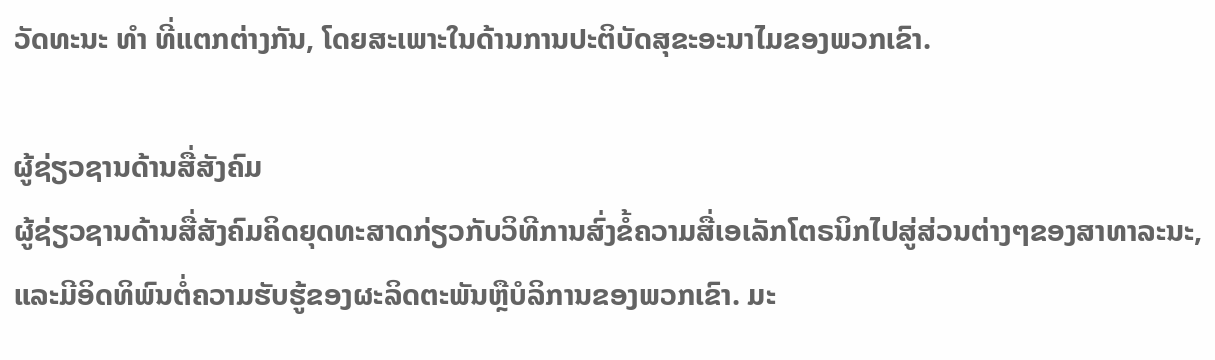ວັດທະນະ ທຳ ທີ່ແຕກຕ່າງກັນ, ໂດຍສະເພາະໃນດ້ານການປະຕິບັດສຸຂະອະນາໄມຂອງພວກເຂົາ.

ຜູ້ຊ່ຽວຊານດ້ານສື່ສັງຄົມ
ຜູ້ຊ່ຽວຊານດ້ານສື່ສັງຄົມຄິດຍຸດທະສາດກ່ຽວກັບວິທີການສົ່ງຂໍ້ຄວາມສື່ເອເລັກໂຕຣນິກໄປສູ່ສ່ວນຕ່າງໆຂອງສາທາລະນະ, ແລະມີອິດທິພົນຕໍ່ຄວາມຮັບຮູ້ຂອງຜະລິດຕະພັນຫຼືບໍລິການຂອງພວກເຂົາ. ມະ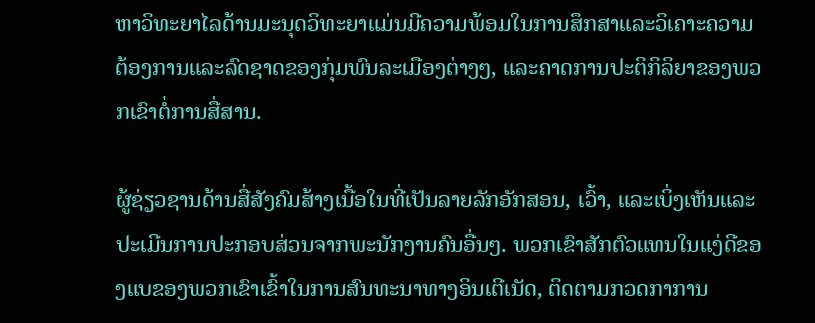ຫາວິທະຍາໄລດ້ານມະນຸດວິທະຍາແມ່ນມີຄວາມພ້ອມໃນການສຶກສາແລະວິເຄາະຄວາມຕ້ອງການແລະລົດຊາດຂອງກຸ່ມພົນລະເມືອງຕ່າງໆ, ແລະຄາດການປະຕິກິລິຍາຂອງພວກເຂົາຕໍ່ການສື່ສານ.

ຜູ້ຊ່ຽວຊານດ້ານສື່ສັງຄົມສ້າງເນື້ອໃນທີ່ເປັນລາຍລັກອັກສອນ, ເວົ້າ, ແລະເບິ່ງເຫັນແລະປະເມີນການປະກອບສ່ວນຈາກພະນັກງານຄົນອື່ນໆ. ພວກເຂົາສັກຕົວແທນໃນແງ່ດີຂອງແບຂອງພວກເຂົາເຂົ້າໃນການສົນທະນາທາງອິນເຕີເນັດ, ຕິດຕາມກວດກາການ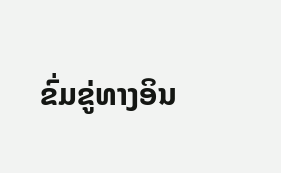ຂົ່ມຂູ່ທາງອິນ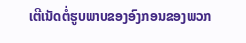ເຕີເນັດຕໍ່ຮູບພາບຂອງອົງກອນຂອງພວກ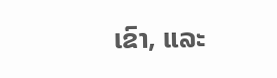ເຂົາ, ແລະ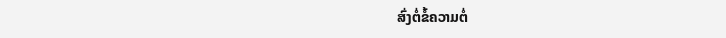ສົ່ງຕໍ່ຂໍ້ຄວາມຕໍ່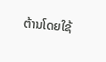ຕ້ານໂດຍໃຊ້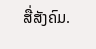ສື່ສັງຄົມ.